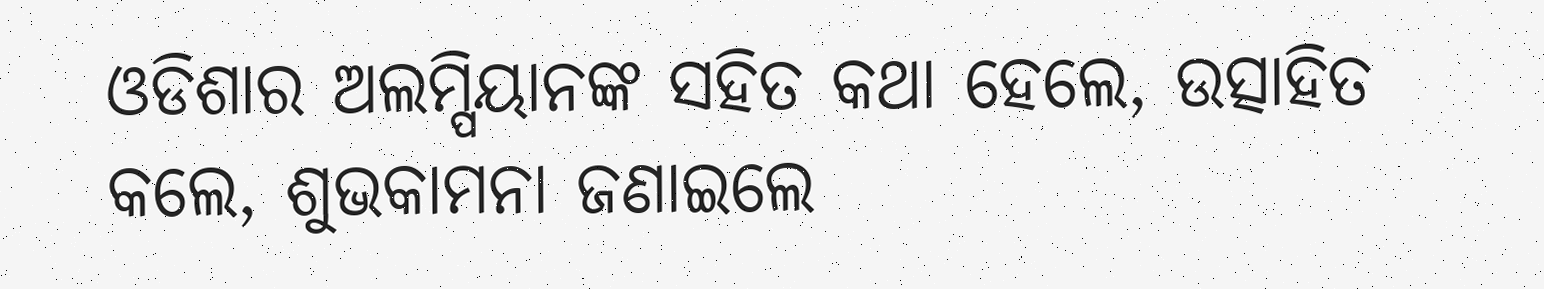ଓଡିଶାର ଅଲମ୍ପିୟାନଙ୍କ ସହିତ କଥା ହେଲେ, ଉତ୍ସାହିତ କଲେ, ଶୁଭକାମନା ଜଣାଇଲେ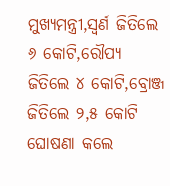ମୁଖ୍ୟମନ୍ତ୍ରୀ,ସ୍ଵର୍ଣ ଜିତିଲେ ୬ କୋଟି,ରୌପ୍ୟ ଜିତିଲେ ୪ କୋଟି,ବ୍ରୋଞ୍ଜ ଜିତିଲେ ୨,୫ କୋଟି ଘୋଷଣା କଲେ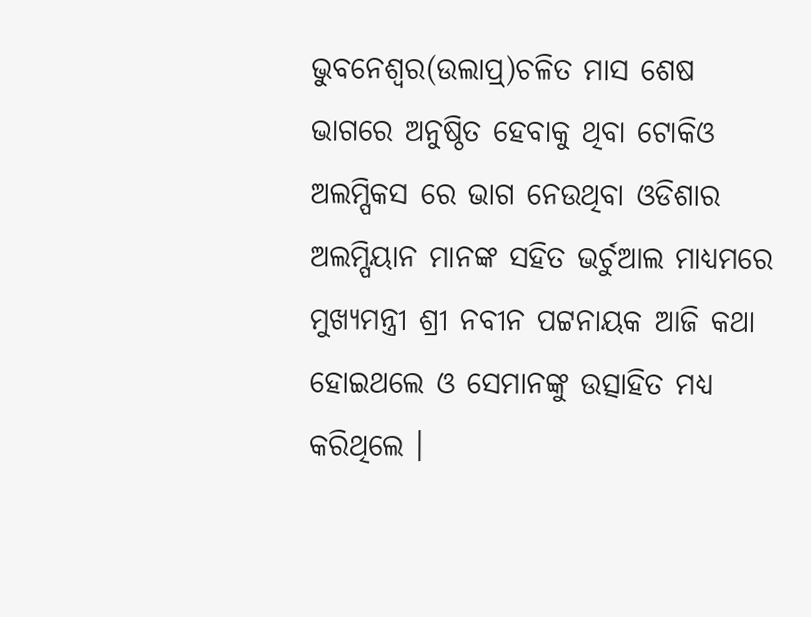ଭୁବନେଶ୍ୱର(ଉଲାପ୍ର୍)ଚଳିତ ମାସ ଶେଷ ଭାଗରେ ଅନୁଷ୍ଠିତ ହେବାକୁ ଥିବା ଟୋକିଓ ଅଲମ୍ପିକସ ରେ ଭାଗ ନେଉଥିବା ଓଡିଶାର ଅଲମ୍ପିୟାନ ମାନଙ୍କ ସହିତ ଭର୍ଚୁଆଲ ମାଧ୍ୟମରେ ମୁଖ୍ୟମନ୍ତ୍ରୀ ଶ୍ରୀ ନବୀନ ପଟ୍ଟନାୟକ ଆଜି କଥା ହୋଇଥଲେ ଓ ସେମାନଙ୍କୁ ଉତ୍ସାହିତ ମଧ୍ୟ କରିଥିଲେ ।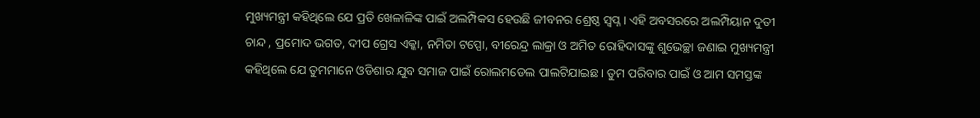ମୁଖ୍ୟମନ୍ତ୍ରୀ କହିଥିଲେ ଯେ ପ୍ରତି ଖେଳାଳିଙ୍କ ପାଇଁ ଅଲମ୍ପିକସ ହେଉଛି ଜୀବନର ଶ୍ରେଷ୍ଠ ସ୍ଵପ୍ନ । ଏହି ଅବସରରେ ଅଲମ୍ପିୟାନ ଦୁତୀ ଚାନ୍ଦ , ପ୍ରମୋଦ ଭଗତ, ଦୀପ ଗ୍ରେସ ଏକ୍କା, ନମିତା ଟପ୍ପୋ, ବୀରେନ୍ଦ୍ର ଲାକ୍ରା ଓ ଅମିତ ରୋହିଦାସଙ୍କୁ ଶୁଭେଚ୍ଛା ଜଣାଇ ମୁଖ୍ୟମନ୍ତ୍ରୀ କହିଥିଲେ ଯେ ତୁମମାନେ ଓଡିଶାର ଯୁବ ସମାଜ ପାଇଁ ରୋଲମଡେଲ ପାଲଟିଯାଇଛ । ତୁମ ପରିବାର ପାଇଁ ଓ ଆମ ସମସ୍ତଙ୍କ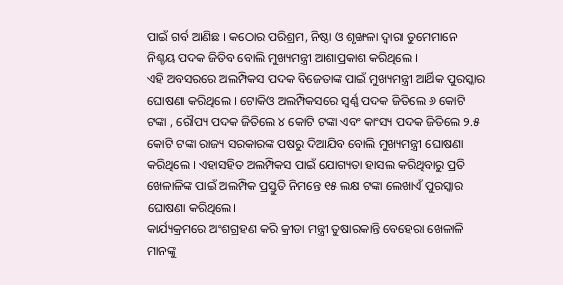ପାଇଁ ଗର୍ବ ଆଣିଛ । କଠୋର ପରିଶ୍ରମ, ନିଷ୍ଠା ଓ ଶୃଙ୍ଖଳା ଦ୍ଵାରା ତୁମେମାନେ ନିଶ୍ଚୟ ପଦକ ଜିତିବ ବୋଲି ମୁଖ୍ୟମନ୍ତ୍ରୀ ଆଶାପ୍ରକାଶ କରିଥିଲେ ।
ଏହି ଅବସରରେ ଅଲମ୍ପିକସ ପଦକ ବିଜେତାଙ୍କ ପାଇଁ ମୁଖ୍ୟମନ୍ତ୍ରୀ ଆର୍ଥିକ ପୁରସ୍କାର ଘୋଷଣା କରିଥିଲେ । ଟୋକିଓ ଅଲମ୍ପିକସରେ ସ୍ଵର୍ଣ୍ଣ ପଦକ ଜିତିଲେ ୬ କୋଟି ଟଙ୍କା , ରୌପ୍ୟ ପଦକ ଜିତିଲେ ୪ କୋଟି ଟଙ୍କା ଏବଂ କାଂସ୍ୟ ପଦକ ଜିତିଲେ ୨.୫ କୋଟି ଟଙ୍କା ରାଜ୍ୟ ସରକାରଙ୍କ ପଷରୁ ଦିଆଯିବ ବୋଲି ମୁଖ୍ୟମନ୍ତ୍ରୀ ଘୋଷଣା କରିଥିଲେ । ଏହାସହିତ ଅଲମ୍ପିକସ ପାଇଁ ଯୋଗ୍ୟତା ହାସଲ କରିଥିବାରୁ ପ୍ରତି ଖେଳାଳିଙ୍କ ପାଇଁ ଅଲମ୍ପିକ ପ୍ରସ୍ତୁତି ନିମନ୍ତେ ୧୫ ଲକ୍ଷ ଟଙ୍କା ଲେଖାଏଁ ପୁରସ୍କାର ଘୋଷଣା କରିଥିଲେ।
କାର୍ଯ୍ୟକ୍ରମରେ ଅଂଶଗ୍ରହଣ କରି କ୍ରୀଡା ମନ୍ତ୍ରୀ ତୁଷାରକାନ୍ତି ବେହେରା ଖେଳାଳି ମାନଙ୍କୁ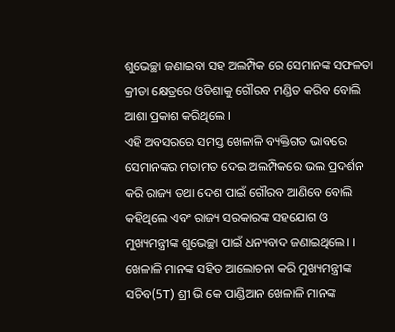ଶୁଭେଚ୍ଛା ଜଣାଇବା ସହ ଅଲମ୍ପିକ ରେ ସେମାନଙ୍କ ସଫଳତା କ୍ରୀଡା କ୍ଷେତ୍ରରେ ଓଡିଶାକୁ ଗୌରବ ମଣ୍ଡିତ କରିବ ବୋଲି ଆଶା ପ୍ରକାଶ କରିଥିଲେ ।
ଏହି ଅବସରରେ ସମସ୍ତ ଖେଳାଳି ବ୍ୟକ୍ତିଗତ ଭାବରେ ସେମାନଙ୍କର ମତାମତ ଦେଇ ଅଲମ୍ପିକରେ ଭଲ ପ୍ରଦର୍ଶନ କରି ରାଜ୍ୟ ତଥା ଦେଶ ପାଇଁ ଗୌରବ ଆଣିବେ ବୋଲି କହିଥିଲେ ଏବଂ ରାଜ୍ୟ ସରକାରଙ୍କ ସହଯୋଗ ଓ ମୁଖ୍ୟମନ୍ତ୍ରୀଙ୍କ ଶୁଭେଚ୍ଛା ପାଇଁ ଧନ୍ୟବାଦ ଜଣାଇଥିଲେ। ।
ଖେଳାଳି ମାନଙ୍କ ସହିତ ଆଲୋଚନା କରି ମୁଖ୍ୟମନ୍ତ୍ରୀଙ୍କ ସଚିବ(5T) ଶ୍ରୀ ଭି କେ ପାଣ୍ଡିଆନ ଖେଳାଳି ମାନଙ୍କ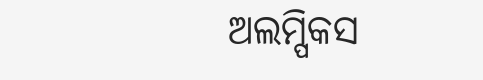ଅଲମ୍ପିକସ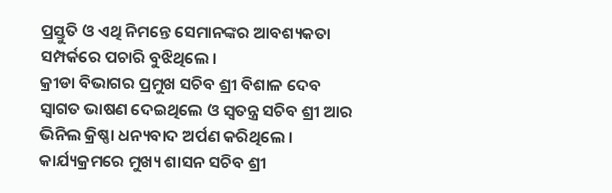ପ୍ରସ୍ତୁତି ଓ ଏଥି ନିମନ୍ତେ ସେମାନଙ୍କର ଆବଶ୍ୟକତା ସମ୍ପର୍କରେ ପଚାରି ବୁଝିଥିଲେ ।
କ୍ରୀଡା ବିଭାଗର ପ୍ରମୁଖ ସଚିବ ଶ୍ରୀ ବିଶାଳ ଦେବ ସ୍ଵାଗତ ଭାଷଣ ଦେଇଥିଲେ ଓ ସ୍ଵତନ୍ତ୍ର ସଚିବ ଶ୍ରୀ ଆର ଭିନିଲ କ୍ରିଷ୍ଣା ଧନ୍ୟବାଦ ଅର୍ପଣ କରିଥିଲେ ।
କାର୍ଯ୍ୟକ୍ରମରେ ମୁଖ୍ୟ ଶାସନ ସଚିବ ଶ୍ରୀ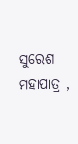ସୁରେଶ ମହାପାତ୍ର ,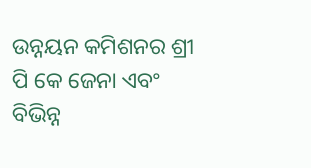ଉନ୍ନୟନ କମିଶନର ଶ୍ରୀ ପି କେ ଜେନା ଏବଂ ବିଭିନ୍ନ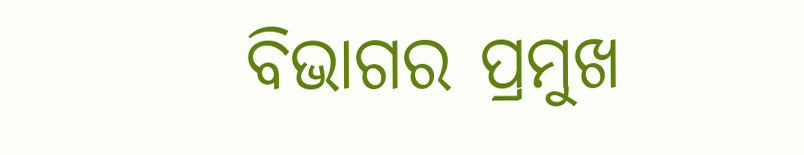ବିଭାଗର ପ୍ରମୁଖ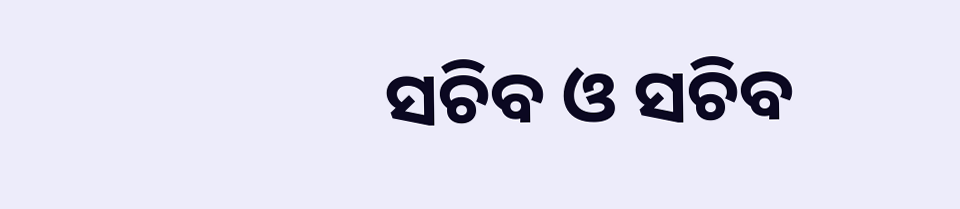ସଚିବ ଓ ସଚିବ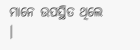ମାନେ ଉପସ୍ଥିତ ଥିଲେ ।